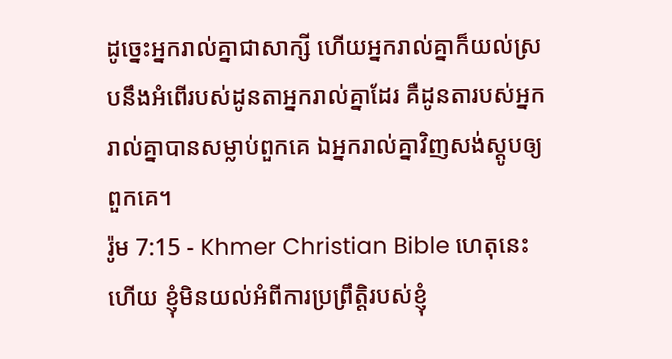ដូច្នេះអ្នករាល់គ្នាជាសាក្សី ហើយអ្នករាល់គ្នាក៏យល់ស្របនឹងអំពើរបស់ដូនតាអ្នករាល់គ្នាដែរ គឺដូនតារបស់អ្នករាល់គ្នាបានសម្លាប់ពួកគេ ឯអ្នករាល់គ្នាវិញសង់ស្ដូបឲ្យពួកគេ។
រ៉ូម 7:15 - Khmer Christian Bible ហេតុនេះហើយ ខ្ញុំមិនយល់អំពីការប្រព្រឹត្ដិរបស់ខ្ញុំ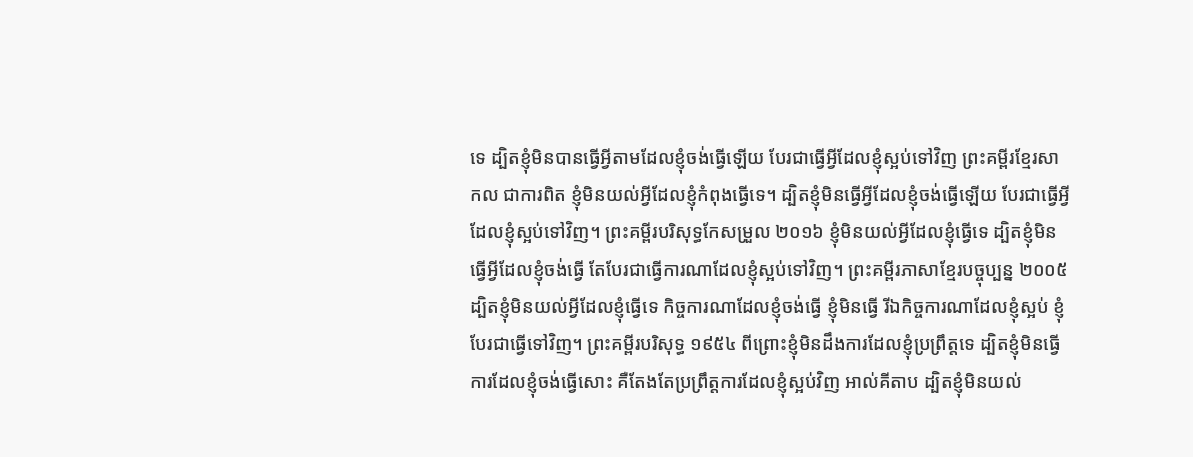ទេ ដ្បិតខ្ញុំមិនបានធ្វើអ្វីតាមដែលខ្ញុំចង់ធ្វើឡើយ បែរជាធ្វើអ្វីដែលខ្ញុំស្អប់ទៅវិញ ព្រះគម្ពីរខ្មែរសាកល ជាការពិត ខ្ញុំមិនយល់អ្វីដែលខ្ញុំកំពុងធ្វើទេ។ ដ្បិតខ្ញុំមិនធ្វើអ្វីដែលខ្ញុំចង់ធ្វើឡើយ បែរជាធ្វើអ្វីដែលខ្ញុំស្អប់ទៅវិញ។ ព្រះគម្ពីរបរិសុទ្ធកែសម្រួល ២០១៦ ខ្ញុំមិនយល់អ្វីដែលខ្ញុំធ្វើទេ ដ្បិតខ្ញុំមិនធ្វើអ្វីដែលខ្ញុំចង់ធ្វើ តែបែរជាធ្វើការណាដែលខ្ញុំស្អប់ទៅវិញ។ ព្រះគម្ពីរភាសាខ្មែរបច្ចុប្បន្ន ២០០៥ ដ្បិតខ្ញុំមិនយល់អ្វីដែលខ្ញុំធ្វើទេ កិច្ចការណាដែលខ្ញុំចង់ធ្វើ ខ្ញុំមិនធ្វើ រីឯកិច្ចការណាដែលខ្ញុំស្អប់ ខ្ញុំបែរជាធ្វើទៅវិញ។ ព្រះគម្ពីរបរិសុទ្ធ ១៩៥៤ ពីព្រោះខ្ញុំមិនដឹងការដែលខ្ញុំប្រព្រឹត្តទេ ដ្បិតខ្ញុំមិនធ្វើការដែលខ្ញុំចង់ធ្វើសោះ គឺតែងតែប្រព្រឹត្តការដែលខ្ញុំស្អប់វិញ អាល់គីតាប ដ្បិតខ្ញុំមិនយល់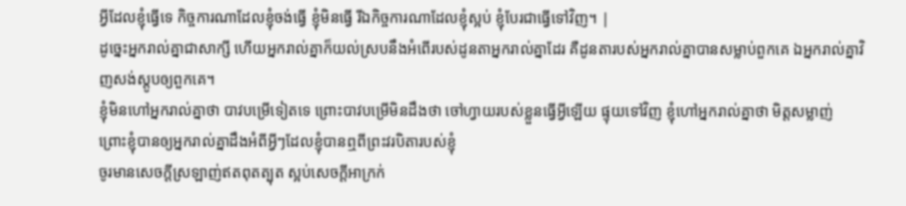អ្វីដែលខ្ញុំធ្វើទេ កិច្ចការណាដែលខ្ញុំចង់ធ្វើ ខ្ញុំមិនធ្វើ រីឯកិច្ចការណាដែលខ្ញុំស្អប់ ខ្ញុំបែរជាធ្វើទៅវិញ។ |
ដូច្នេះអ្នករាល់គ្នាជាសាក្សី ហើយអ្នករាល់គ្នាក៏យល់ស្របនឹងអំពើរបស់ដូនតាអ្នករាល់គ្នាដែរ គឺដូនតារបស់អ្នករាល់គ្នាបានសម្លាប់ពួកគេ ឯអ្នករាល់គ្នាវិញសង់ស្ដូបឲ្យពួកគេ។
ខ្ញុំមិនហៅអ្នករាល់គ្នាថា បាវបម្រើទៀតទេ ព្រោះបាវបម្រើមិនដឹងថា ចៅហ្វាយរបស់ខ្លួនធ្វើអ្វីឡើយ ផ្ទុយទៅវិញ ខ្ញុំហៅអ្នករាល់គ្នាថា មិត្ដសម្លាញ់ ព្រោះខ្ញុំបានឲ្យអ្នករាល់គ្នាដឹងអំពីអ្វីៗដែលខ្ញុំបានឮពីព្រះវរបិតារបស់ខ្ញុំ
ចូរមានសេចក្ដីស្រឡាញ់ឥតពុតត្បុត ស្អប់សេចក្ដីអាក្រក់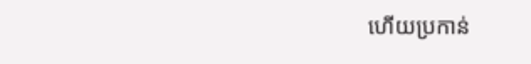ហើយប្រកាន់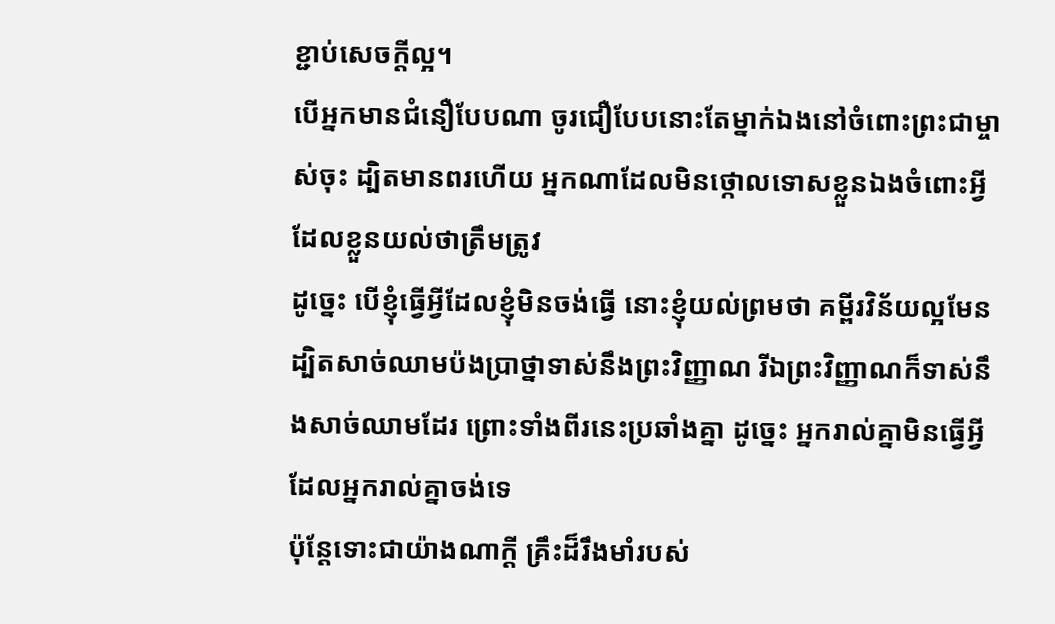ខ្ជាប់សេចក្ដីល្អ។
បើអ្នកមានជំនឿបែបណា ចូរជឿបែបនោះតែម្នាក់ឯងនៅចំពោះព្រះជាម្ចាស់ចុះ ដ្បិតមានពរហើយ អ្នកណាដែលមិនថ្កោលទោសខ្លួនឯងចំពោះអ្វីដែលខ្លួនយល់ថាត្រឹមត្រូវ
ដូច្នេះ បើខ្ញុំធ្វើអ្វីដែលខ្ញុំមិនចង់ធ្វើ នោះខ្ញុំយល់ព្រមថា គម្ពីរវិន័យល្អមែន
ដ្បិតសាច់ឈាមប៉ងប្រាថ្នាទាស់នឹងព្រះវិញ្ញាណ រីឯព្រះវិញ្ញាណក៏ទាស់នឹងសាច់ឈាមដែរ ព្រោះទាំងពីរនេះប្រឆាំងគ្នា ដូច្នេះ អ្នករាល់គ្នាមិនធ្វើអ្វីដែលអ្នករាល់គ្នាចង់ទេ
ប៉ុន្ដែទោះជាយ៉ាងណាក្ដី គ្រឹះដ៏រឹងមាំរបស់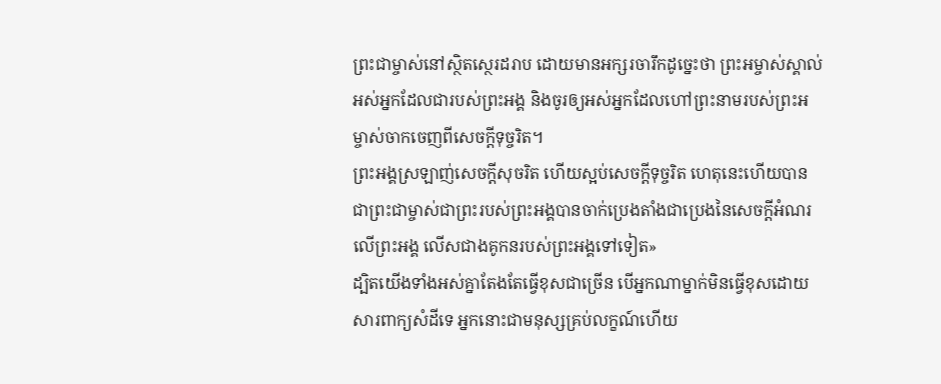ព្រះជាម្ចាស់នៅស្ថិតស្ថេរដរាប ដោយមានអក្សរចារឹកដូច្នេះថា ព្រះអម្ចាស់ស្គាល់អស់អ្នកដែលជារបស់ព្រះអង្គ និងចូរឲ្យអស់អ្នកដែលហៅព្រះនាមរបស់ព្រះអម្ចាស់ចាកចេញពីសេចក្ដីទុច្ចរិត។
ព្រះអង្គស្រឡាញ់សេចក្ដីសុចរិត ហើយស្អប់សេចក្ដីទុច្ចរិត ហេតុនេះហើយបានជាព្រះជាម្ចាស់ជាព្រះរបស់ព្រះអង្គបានចាក់ប្រេងតាំងជាប្រេងនៃសេចក្ដីអំណរលើព្រះអង្គ លើសជាងគូកនរបស់ព្រះអង្គទៅទៀត»
ដ្បិតយើងទាំងអស់គ្នាតែងតែធ្វើខុសជាច្រើន បើអ្នកណាម្នាក់មិនធ្វើខុសដោយសារពាក្យសំដីទេ អ្នកនោះជាមនុស្សគ្រប់លក្ខណ៍ហើយ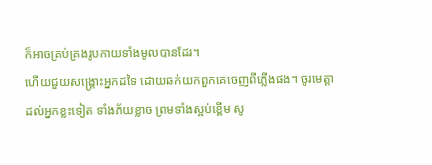ក៏អាចគ្រប់គ្រងរូបកាយទាំងមូលបានដែរ។
ហើយជួយសង្គ្រោះអ្នកដទៃ ដោយឆក់យកពួកគេចេញពីភ្លើងផង។ ចូរមេត្តាដល់អ្នកខ្លះទៀត ទាំងភ័យខ្លាច ព្រមទាំងស្អប់ខ្ពើម សូ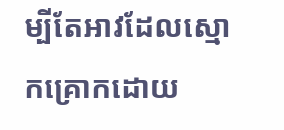ម្បីតែអាវដែលស្មោកគ្រោកដោយ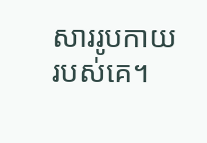សាររូបកាយរបស់គេ។